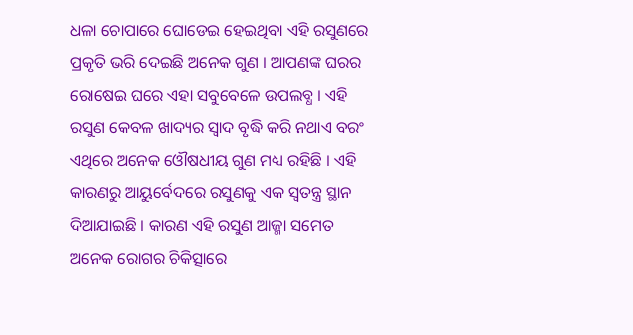ଧଳା ଚୋପାରେ ଘୋଡେଇ ହେଇଥିବା ଏହି ରସୁଣରେ ପ୍ରକୃତି ଭରି ଦେଇଛି ଅନେକ ଗୁଣ । ଆପଣଙ୍କ ଘରର ରୋଷେଇ ଘରେ ଏହା ସବୁବେଳେ ଉପଲବ୍ଧ । ଏହି ରସୁଣ କେବଳ ଖାଦ୍ୟର ସ୍ୱାଦ ବୃଦ୍ଧି କରି ନଥାଏ ବରଂ ଏଥିରେ ଅନେକ ଓୌଷଧୀୟ ଗୁଣ ମଧ୍ୟ ରହିଛି । ଏହି କାରଣରୁ ଆୟୁର୍ବେଦରେ ରସୁଣକୁ ଏକ ସ୍ୱତନ୍ତ୍ର ସ୍ଥାନ ଦିଆଯାଇଛି । କାରଣ ଏହି ରସୁଣ ଆଜ୍ମା ସମେତ ଅନେକ ରୋଗର ଚିକିତ୍ସାରେ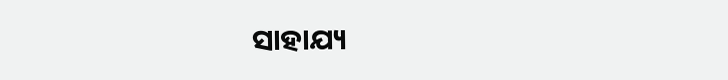ସାହାଯ୍ୟ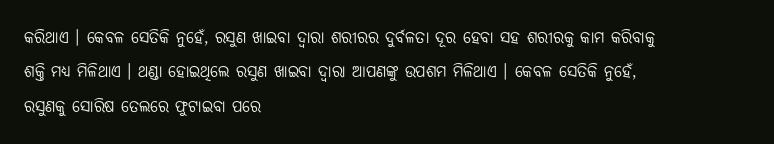କରିଥାଏ । କେବଳ ସେତିକି ନୁହେଁ, ରସୁଣ ଖାଇବା ଦ୍ୱାରା ଶରୀରର ଦୁର୍ବଳତା ଦୂର ହେବା ସହ ଶରୀରକୁ କାମ କରିବାକୁ ଶକ୍ତି ମଧ୍ୟ ମିଳିଥାଏ । ଥଣ୍ଡା ହୋଇଥିଲେ ରସୁଣ ଖାଇବା ଦ୍ୱାରା ଆପଣଙ୍କୁ ଉପଶମ ମିଳିଥାଏ । କେବଳ ସେତିକି ନୁହେଁ, ରସୁଣକୁ ସୋରିଷ ତେଲରେ ଫୁଟାଇବା ପରେ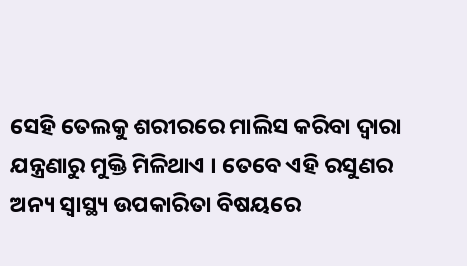ସେହି ତେଲକୁ ଶରୀରରେ ମାଲିସ କରିବା ଦ୍ୱାରା ଯନ୍ତ୍ରଣାରୁ ମୁକ୍ତି ମିଳିଥାଏ । ତେବେ ଏହି ରସୁଣର ଅନ୍ୟ ସ୍ୱାସ୍ଥ୍ୟ ଉପକାରିତା ବିଷୟରେ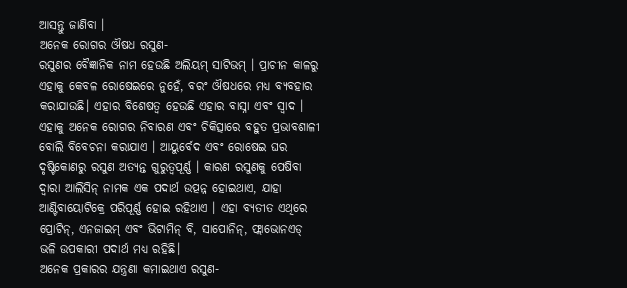ଆସନ୍ତୁ ଜାଣିବା ।
ଅନେକ ରୋଗର ଔଷଧ ରସୁଣ-
ରସୁଣର ବୈଜ୍ଞାନିକ ନାମ ହେଉଛି ଅଲିୟମ୍ ସାଟିଭମ୍ । ପ୍ରାଚୀନ କାଳରୁ ଏହାକୁ କେବଳ ରୋଷେଇରେ ନୁହେଁ, ବରଂ ଔଷଧରେ ମଧ୍ୟ ବ୍ୟବହାର କରାଯାଉଛି। ଏହାର ବିଶେଷତ୍ୱ ହେଉଛି ଏହାର ବାସ୍ନା ଏବଂ ସ୍ୱାଦ । ଏହାକୁ ଅନେକ ରୋଗର ନିବାରଣ ଏବଂ ଚିକିତ୍ସାରେ ବହୁତ ପ୍ରଭାବଶାଳୀ ବୋଲି ବିବେଚନା କରାଯାଏ । ଆୟୁର୍ବେଦ ଏବଂ ରୋଷେଇ ଘର ଦୃଷ୍ଟିକୋଣରୁ ରସୁଣ ଅତ୍ୟନ୍ତ ଗୁରୁତ୍ୱପୂର୍ଣ୍ଣ । କାରଣ ରସୁଣକୁ ପେଷିବା ଦ୍ୱାରା ଆଲିସିନ୍ ନାମକ ଏକ ପଦାର୍ଥ ଉତ୍ପନ୍ନ ହୋଇଥାଏ, ଯାହା ଆଣ୍ଟିବାୟୋଟିକ୍ରେ ପରିପୂର୍ଣ୍ଣ ହୋଇ ରହିଥାଏ । ଏହା ବ୍ୟତୀତ ଏଥିରେ ପ୍ରୋଟିନ୍, ଏନଜାଇମ୍ ଏବଂ ଭିଟାମିନ୍ ବି, ସାପୋନିନ୍, ଫ୍ଲାଭୋନଏଡ୍ ଭଳି ଉପକାରୀ ପଦାର୍ଥ ମଧ୍ୟ ରହିଛି।
ଅନେକ ପ୍ରକାରର ଯନ୍ତ୍ରଣା କମାଇଥାଏ ରସୁଣ-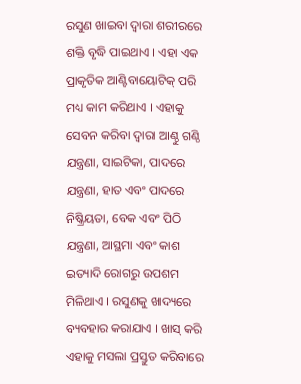ରସୁଣ ଖାଇବା ଦ୍ୱାରା ଶରୀରରେ ଶକ୍ତି ବୃଦ୍ଧି ପାଇଥାଏ । ଏହା ଏକ ପ୍ରାକୃତିକ ଆଣ୍ଟିବାୟୋଟିକ୍ ପରି ମଧ୍ୟ କାମ କରିଥାଏ । ଏହାକୁ ସେବନ କରିବା ଦ୍ୱାରା ଆଣ୍ଠୁ ଗଣ୍ଠି ଯନ୍ତ୍ରଣା, ସାଇଟିକା, ପାଦରେ ଯନ୍ତ୍ରଣା, ହାତ ଏବଂ ପାଦରେ ନିଷ୍କ୍ରିୟତା, ବେକ ଏବଂ ପିଠି ଯନ୍ତ୍ରଣା, ଆସ୍ଥମା ଏବଂ କାଶ ଇତ୍ୟାଦି ରୋଗରୁ ଉପଶମ ମିଳିଥାଏ । ରସୁଣକୁ ଖାଦ୍ୟରେ ବ୍ୟବହାର କରାଯାଏ । ଖାସ୍ କରି ଏହାକୁ ମସଲା ପ୍ରସ୍ତୁତ କରିବାରେ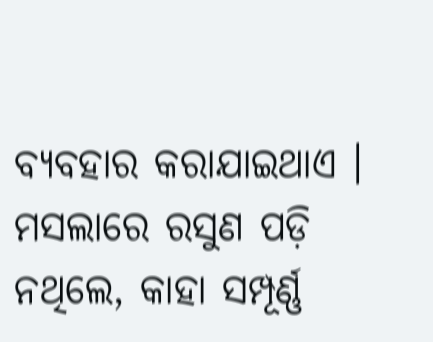ବ୍ୟବହାର କରାଯାଇଥାଏ । ମସଲାରେ ରସୁଣ ପଡ଼ି ନଥିଲେ, କାହା ସମ୍ପୂର୍ଣ୍ଣ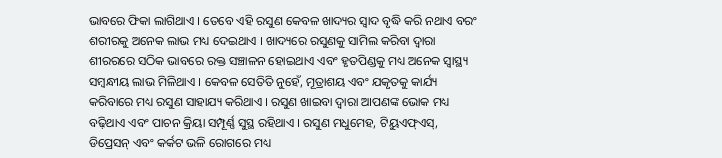ଭାବରେ ଫିକା ଲାଗିଥାଏ । ତେବେ ଏହି ରସୁଣ କେବଳ ଖାଦ୍ୟର ସ୍ୱାଦ ବୃଦ୍ଧି କରି ନଥାଏ ବରଂ ଶରୀରକୁ ଅନେକ ଲାଭ ମଧ୍ୟ ଦେଇଥାଏ । ଖାଦ୍ୟରେ ରସୁଣକୁ ସାମିଲ କରିବା ଦ୍ୱାରା ଶୀରରରେ ସଠିକ ଭାବରେ ରକ୍ତ ସଞ୍ଚାଳନ ହୋଇଥାଏ ଏବଂ ହୃତପିଣ୍ଡକୁ ମଧ୍ୟ ଅନେକ ସ୍ୱାସ୍ଥ୍ୟ ସମ୍ୱନ୍ଧୀୟ ଲାଭ ମିଳିଥାଏ । କେବଳ ସେତିତି ନୁହେଁ, ମୂତ୍ରାଶୟ ଏବଂ ଯକୃତକୁ କାର୍ଯ୍ୟ କରିବାରେ ମଧ୍ୟ ରସୁଣ ସାହାଯ୍ୟ କରିଥାଏ । ରସୁଣ ଖାଇବା ଦ୍ୱାରା ଆପଣଙ୍କ ଭୋକ ମଧ୍ୟ ବଢ଼ିଥାଏ ଏବଂ ପାଚନ କ୍ରିୟା ସମ୍ପୂର୍ଣ୍ଣ ସୁସ୍ଥ ରହିଥାଏ । ରସୁଣ ମଧୁମେହ, ଟିୟୁଏଫ୍ଏସ୍, ଡିପ୍ରେସନ୍ ଏବଂ କର୍କଟ ଭଳି ରୋଗରେ ମଧ୍ୟ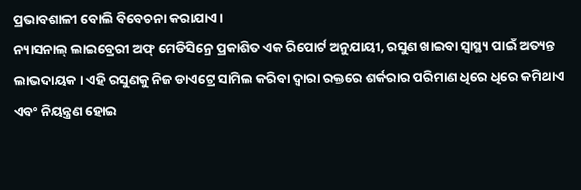ପ୍ରଭାବଶାଳୀ ବୋଲି ବିବେଚନା କରାଯାଏ ।
ନ୍ୟାସନାଲ୍ ଲାଇବ୍ରେରୀ ଅଫ୍ ମେଡିସିନ୍ରେ ପ୍ରକାଶିତ ଏକ ରିପୋର୍ଟ ଅନୁଯାୟୀ, ରସୁଣ ଖାଇବା ସ୍ୱାସ୍ଥ୍ୟ ପାଇଁ ଅତ୍ୟନ୍ତ ଲାଭଦାୟକ । ଏହି ରସୁଣକୁ ନିଜ ଡାଏଟ୍ରେ ସାମିଲ କରିବା ଦ୍ୱାରା ରକ୍ତରେ ଶର୍କରାର ପରିମାଣ ଧିରେ ଧିରେ କମିଥାଏ ଏବଂ ନିୟନ୍ତ୍ରଣ ହୋଇ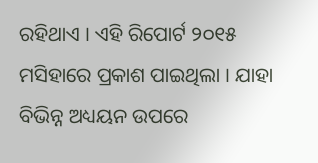ରହିଥାଏ । ଏହି ରିପୋର୍ଟ ୨୦୧୫ ମସିହାରେ ପ୍ରକାଶ ପାଇଥିଲା । ଯାହା ବିଭିନ୍ନ ଅଧ୍ୟୟନ ଉପରେ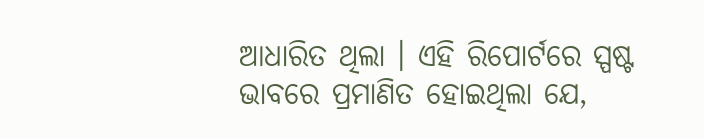ଆଧାରିତ ଥିଲା । ଏହି ରିପୋର୍ଟରେ ସ୍ପଷ୍ଟ ଭାବରେ ପ୍ରମାଣିତ ହୋଇଥିଲା ଯେ,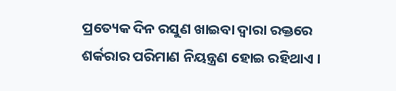ପ୍ରତ୍ୟେକ ଦିନ ରସୁଣ ଖାଇବା ଦ୍ୱାରା ରକ୍ତରେ ଶର୍କରାର ପରିମାଣ ନିୟନ୍ତ୍ରଣ ହୋଇ ରହିଥାଏ ।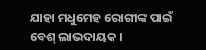ଯାହା ମଧୁମେହ ରୋଗୀଙ୍କ ପାଇଁ ବେଶ୍ ଲାଭଦାୟକ ।